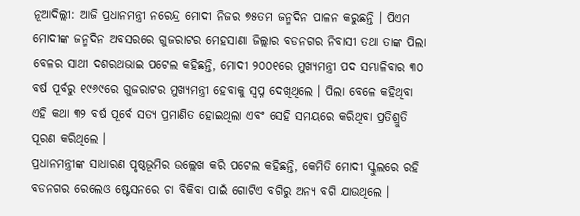ନୂଆଦିଲ୍ଲୀ: ଆଜି ପ୍ରଧାନମନ୍ତ୍ରୀ ନରେନ୍ଦ୍ର ମୋଦୀ ନିଜର ୭୫ତମ ଜନ୍ମଦିନ ପାଳନ କରୁଛନ୍ତି । ପିଏମ ମୋଦୀଙ୍କ ଜନ୍ମଦିନ ଅବସରରେ ଗୁଜରାଟର ମେହସାଣା ଜିଲ୍ଲାର ବଡନଗର ନିବାସୀ ତଥା ତାଙ୍କ ପିଲା ବେଳର ସାଥୀ ଦଶରଥଭାଇ ପଟେଲ କହିଛନ୍ତି, ମୋଦୀ ୨୦୦୧ରେ ମୁଖ୍ୟମନ୍ତ୍ରୀ ପଦ ସମ୍ଭାଳିବାର ୩୦ ବର୍ଷ ପୂର୍ବରୁ ୧୯୬୯ରେ ଗୁଜରାଟର ମୁଖ୍ୟମନ୍ତ୍ରୀ ହେବାକୁ ସ୍ୱପ୍ନ ଦେଖିଥିଲେ । ପିଲା ବେଳେ କହିଥିବା ଏହି କଥା ୩୨ ବର୍ଷ ପୂର୍ବେ ସତ୍ୟ ପ୍ରମାଣିତ ହୋଇଥିଲା ଏବଂ ସେହି ସମୟରେ କରିଥିବା ପ୍ରତିଶ୍ରୁତି ପୂରଣ କରିଥିଲେ ।
ପ୍ରଧାନମନ୍ତ୍ରୀଙ୍କ ସାଧାରଣ ପୃଷ୍ଠଭୂମିର ଉଲ୍ଲେଖ କରି ପଟେଲ କହିଛନ୍ତି, କେମିତି ମୋଦୀ ସ୍କୁଲରେ ରହି ବଡନଗର ରେଲେଓ ଷ୍ଟେସନରେ ଚା ବିକିବା ପାଇଁ ଗୋଟିଏ ବଗିରୁ ଅନ୍ୟ ବଗି ଯାଉଥିଲେ ।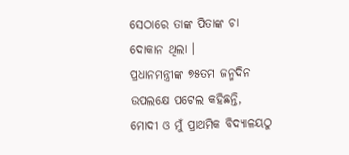ସେଠାରେ ତାଙ୍କ ପିତାଙ୍କ ଚା ଦୋକାନ ଥିଲା ।
ପ୍ରଧାନମନ୍ତ୍ରୀଙ୍କ ୭୫ତମ ଜନ୍ମଦିନ ଉପଲକ୍ଷେ ପଟେଲ କହିଛନ୍ତି, ମୋଦୀ ଓ ମୁଁ ପ୍ରାଥମିକ ବିଦ୍ୟାଳୟଠୁ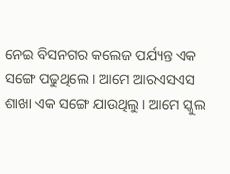ନେଇ ବିସନଗର କଲେଜ ପର୍ଯ୍ୟନ୍ତ ଏକ ସଙ୍ଗେ ପଢୁଥିଲେ । ଆମେ ଆରଏସଏସ ଶାଖା ଏକ ସଙ୍ଗେ ଯାଉଥିଲୁ । ଆମେ ସ୍କୁଲ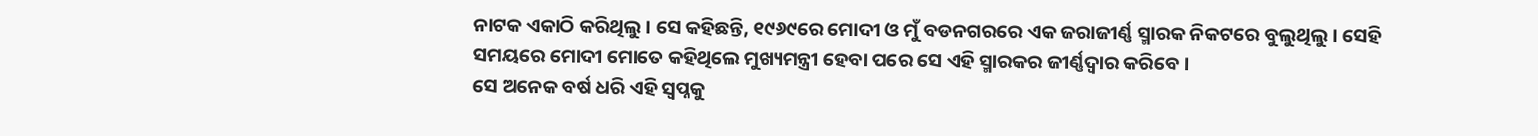ନାଟକ ଏକାଠି କରିଥିଲୁ । ସେ କହିଛନ୍ତି, ୧୯୬୯ରେ ମୋଦୀ ଓ ମୁଁ ବଡନଗରରେ ଏକ ଜରାଜୀର୍ଣ୍ଣ ସ୍ମାରକ ନିକଟରେ ବୁଲୁଥିଲୁ । ସେହି ସମୟରେ ମୋଦୀ ମୋତେ କହିଥିଲେ ମୁଖ୍ୟମନ୍ତ୍ରୀ ହେବା ପରେ ସେ ଏହି ସ୍ମାରକର ଜୀର୍ଣ୍ଣଦ୍ୱାର କରିବେ ।
ସେ ଅନେକ ବର୍ଷ ଧରି ଏହି ସ୍ୱପ୍ନକୁ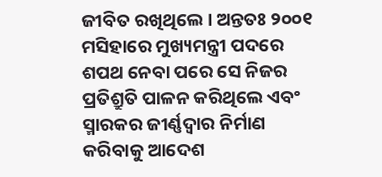ଜୀବିତ ରଖିଥିଲେ । ଅନ୍ତତଃ ୨୦୦୧ ମସିହାରେ ମୁଖ୍ୟମନ୍ତ୍ରୀ ପଦରେ ଶପଥ ନେବା ପରେ ସେ ନିଜର ପ୍ରତିଶ୍ରୁତି ପାଳନ କରିଥିଲେ ଏବଂ ସ୍ମାରକର ଜୀର୍ଣ୍ଣଦ୍ୱାର ନିର୍ମାଣ କରିବାକୁ ଆଦେଶ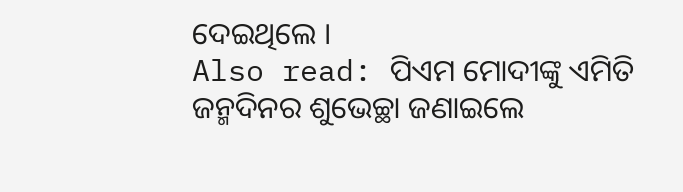ଦେଇଥିଲେ ।
Also read: ପିଏମ ମୋଦୀଙ୍କୁ ଏମିତି ଜନ୍ମଦିନର ଶୁଭେଚ୍ଛା ଜଣାଇଲେ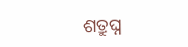ଶତ୍ରୁଘ୍ନ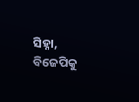ସିହ୍ନା, ବିଜେପିକୁ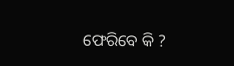ଫେରିବେ କି ?